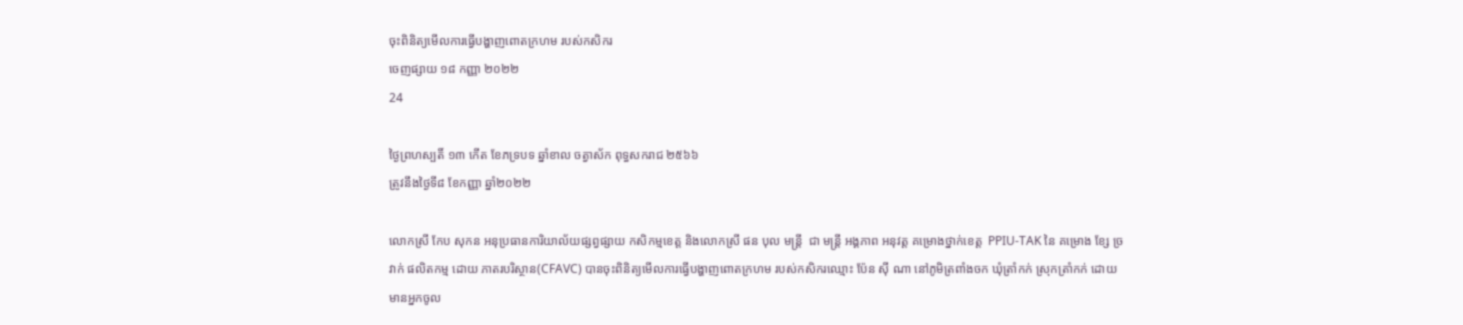ចុះពិនិត្យមើលការធ្វេីបង្ហាញពោតក្រហម របស់កសិករ
ចេញផ្សាយ ១៨ កញ្ញា ២០២២
24

ថ្ងៃព្រហស្បតិ៍ ១៣ កើត ខែភទ្របទ ឆ្នាំខាល ចត្វាស័ក ពុទ្ធសករាជ ២៥៦៦
ត្រូវនឹងថ្ងៃទី៨ ខែកញ្ញា ឆ្នាំ២០២២

លោកស្រី កែប សុកន អនុប្រធានការិយាល័យផ្សព្វផ្សាយ កសិកម្មខេត្ត និងលោកស្រី ផន បុល មន្ត្រី  ជា មន្រ្តី អង្គភាព អនុវត្ត គម្រោងថ្នាក់ខេត្ដ  PPIU-TAK នៃ គម្រោង ខ្សែ ច្រវាក់ ផលិតកម្ម ដោយ ភាតរបរិស្ថាន(CFAVC) បានចុះពិនិត្យមើលការធ្វេីបង្ហាញពោតក្រហម របស់កសិករឈ្មោះ ប៉ែន ស៊ី ណា នៅភូមិត្រពាំងចក ឃុំត្រាំកក់ ស្រុកត្រាំកក់ ដោយមានអ្នកចូល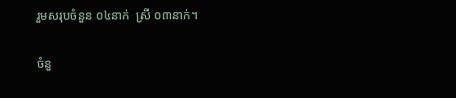រួមសរុបចំនួន ០៤នាក់  ស្រី ០៣នាក់។

ចំនួ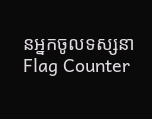នអ្នកចូលទស្សនា
Flag Counter